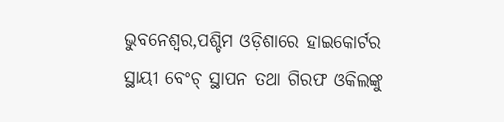ଭୁବନେଶ୍ୱର,ପଶ୍ଚିମ ଓଡ଼ିଶାରେ ହାଇକୋର୍ଟର ସ୍ଥାୟୀ ବେଂଚ୍ ସ୍ଥାପନ ତଥା ଗିରଫ ଓକିଲଙ୍କୁ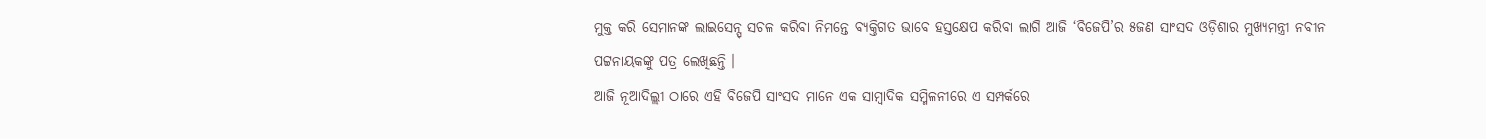ମୁକ୍ତ କରି ସେମାନଙ୍କ ଲାଇସେନ୍ସ୍ ସଚଳ କରିବା ନିମନ୍ତେ ବ୍ୟକ୍ତିଗତ ଭାବେ ହସ୍ତକ୍ଷେପ କରିବା ଲାଗି ଆଜି ‘ବିଜେପି’ର ୫ଜଣ ସାଂସଦ ଓଡ଼ିଶାର ମୁଖ୍ୟମନ୍ତ୍ରୀ ନବୀନ ପଟ୍ଟନାୟକଙ୍କୁ ପତ୍ର ଲେଖିଛନ୍ତି ।
ଆଜି ନୂଆଦିଲ୍ଲୀ ଠାରେ ଏହି ବିଜେପି ସାଂସଦ ମାନେ ଏକ ସାମ୍ବାଦିକ ସମ୍ମିଳନୀରେ ଏ ସମ୍ପର୍କରେ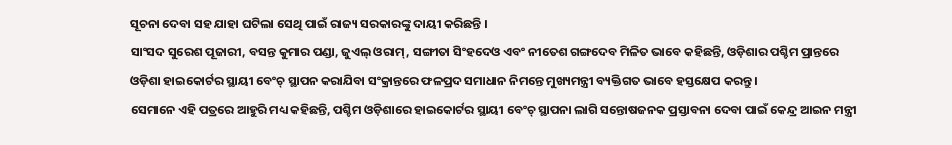ସୂଚନା ଦେବା ସହ ଯାହା ଘଟିଲା ସେଥି ପାଇଁ ରାଜ୍ୟ ସରକାରଙ୍କୁ ଦାୟୀ କରିଛନ୍ତି ।
ସାଂସଦ ସୁରେଶ ପୂଜାରୀ, ବସନ୍ତ କୁମାର ପଣ୍ଡା, ଜୁଏଲ୍ ଓରାମ୍, ସଙ୍ଗୀତା ସିଂହଦେଓ ଏବଂ ନୀତେଶ ଗଙ୍ଗଦେବ ମିଳିତ ଭାବେ କହିଛନ୍ତି, ଓଡ଼ିଶାର ପଶ୍ଚିମ ପ୍ରାନ୍ତରେ ଓଡ଼ିଶା ହାଇକୋର୍ଟର ସ୍ଥାୟୀ ବେଂଚ୍ ସ୍ଥାପନ କରାଯିବା ସଂକ୍ରାନ୍ତରେ ଫଳପ୍ରଦ ସମାଧାନ ନିମନ୍ତେ ମୁଖ୍ୟମନ୍ତ୍ରୀ ବ୍ୟକ୍ତିଗତ ଭାବେ ହସ୍ତକ୍ଷେପ କରନ୍ତୁ ।
ସେମାନେ ଏହି ପତ୍ରରେ ଆହୁରି ମଧ୍ୟ କହିଛନ୍ତି, ପଶ୍ଚିମ ଓଡ଼ିଶାରେ ହାଇକୋର୍ଟର ସ୍ଥାୟୀ ବେଂଚ୍ ସ୍ଥାପନା ଲାଗି ସନ୍ତୋଷଜନକ ପ୍ରସ୍ତାବନା ଦେବା ପାଇଁ କେନ୍ଦ୍ର ଆଇନ ମନ୍ତ୍ରୀ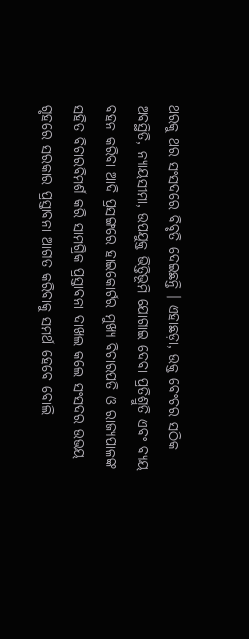ଥରକୁ ଥର ସଂସଦରେ ବିବୃତି ଦେଇଛନ୍ତି । ଏହାଛଡ଼ା, ଉକ୍ତ ବେଂଚର ସଠିକ ଅବସ୍ଥିତି, ନ୍ୟାୟସୀମା, ଉପଯୁକ୍ତ ଭିତ୍ତିଭୂମି ଯୋଗାଇ ଦେବା ପ୍ରତିଶ୍ରୁତି ଏବଂ ବ୍ୟୟ ବହନ କରିବା ଆଦି ପ୍ରସଙ୍ଗରେ ହାଇକୋର୍ଟର ମୁଖ୍ୟ ବିଚାରପତି ଓ ରାଜ୍ୟପାଳଙ୍କ ସହିତ ବିଚାରବିମର୍ଶ କରି ସାମଗ୍ରିକ ପ୍ରସ୍ତାବନା ଦାଖଲ କଲେ ସଂସଦର ଉଭୟ ଗୃହରେ ସରକାର ପ୍ରସ୍ତାବନା ଆଗତ କରିବାକୁ ସମର୍ଥ ହେବେ ବୋଲି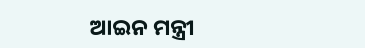ଆଇନ ମନ୍ତ୍ରୀ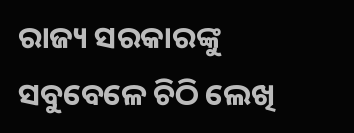ରାଜ୍ୟ ସରକାରଙ୍କୁ ସବୁବେଳେ ଚିଠି ଲେଖି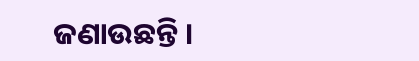ଜଣାଉଛନ୍ତି ।